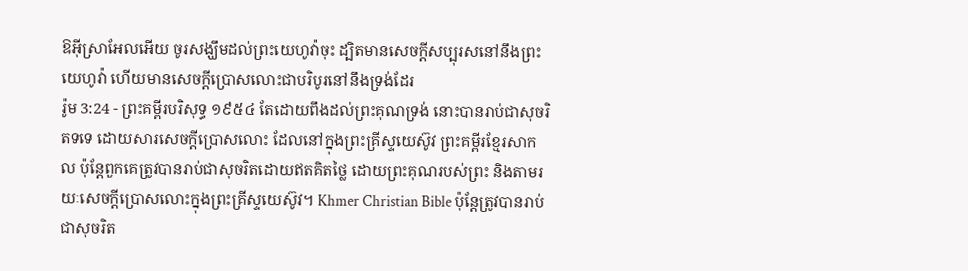ឱអ៊ីស្រាអែលអើយ ចូរសង្ឃឹមដល់ព្រះយេហូវ៉ាចុះ ដ្បិតមានសេចក្ដីសប្បុរសនៅនឹងព្រះយេហូវ៉ា ហើយមានសេចក្ដីប្រោសលោះជាបរិបូរនៅនឹងទ្រង់ដែរ
រ៉ូម 3:24 - ព្រះគម្ពីរបរិសុទ្ធ ១៩៥៤ តែដោយពឹងដល់ព្រះគុណទ្រង់ នោះបានរាប់ជាសុចរិតទទេ ដោយសារសេចក្ដីប្រោសលោះ ដែលនៅក្នុងព្រះគ្រីស្ទយេស៊ូវ ព្រះគម្ពីរខ្មែរសាកល ប៉ុន្តែពួកគេត្រូវបានរាប់ជាសុចរិតដោយឥតគិតថ្លៃ ដោយព្រះគុណរបស់ព្រះ និងតាមរយៈសេចក្ដីប្រោសលោះក្នុងព្រះគ្រីស្ទយេស៊ូវ។ Khmer Christian Bible ប៉ុន្ដែត្រូវបានរាប់ជាសុចរិត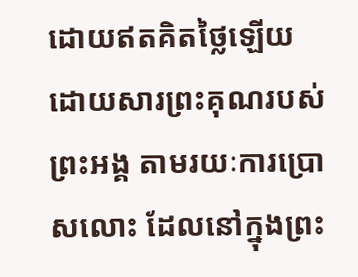ដោយឥតគិតថ្លៃឡើយ ដោយសារព្រះគុណរបស់ព្រះអង្គ តាមរយៈការប្រោសលោះ ដែលនៅក្នុងព្រះ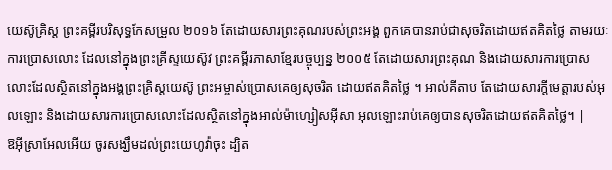យេស៊ូគ្រិស្ដ ព្រះគម្ពីរបរិសុទ្ធកែសម្រួល ២០១៦ តែដោយសារព្រះគុណរបស់ព្រះអង្គ ពួកគេបានរាប់ជាសុចរិតដោយឥតគិតថ្លៃ តាមរយៈការប្រោសលោះ ដែលនៅក្នុងព្រះគ្រីស្ទយេស៊ូវ ព្រះគម្ពីរភាសាខ្មែរបច្ចុប្បន្ន ២០០៥ តែដោយសារព្រះគុណ និងដោយសារការប្រោសលោះដែលស្ថិតនៅក្នុងអង្គព្រះគ្រិស្តយេស៊ូ ព្រះអម្ចាស់ប្រោសគេឲ្យសុចរិត ដោយឥតគិតថ្លៃ ។ អាល់គីតាប តែដោយសារក្តីមេត្តារបស់អុលឡោះ និងដោយសារការប្រោសលោះដែលស្ថិតនៅក្នុងអាល់ម៉ាហ្សៀសអ៊ីសា អុលឡោះរាប់គេឲ្យបានសុចរិតដោយឥតគិតថ្លៃ។ |
ឱអ៊ីស្រាអែលអើយ ចូរសង្ឃឹមដល់ព្រះយេហូវ៉ាចុះ ដ្បិត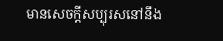មានសេចក្ដីសប្បុរសនៅនឹង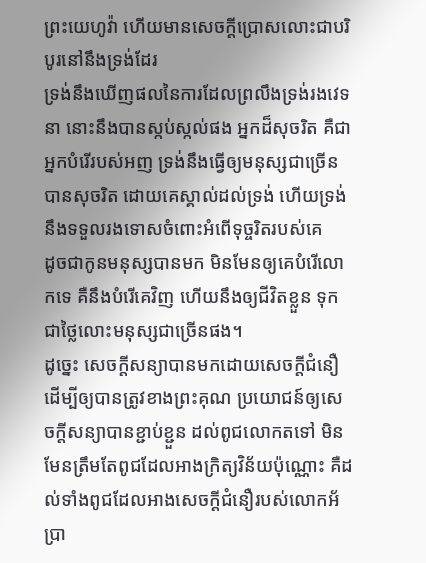ព្រះយេហូវ៉ា ហើយមានសេចក្ដីប្រោសលោះជាបរិបូរនៅនឹងទ្រង់ដែរ
ទ្រង់នឹងឃើញផលនៃការដែលព្រលឹងទ្រង់រងវេទនា នោះនឹងបានស្កប់ស្កល់ផង អ្នកដ៏សុចរិត គឺជាអ្នកបំរើរបស់អញ ទ្រង់នឹងធ្វើឲ្យមនុស្សជាច្រើនបានសុចរិត ដោយគេស្គាល់ដល់ទ្រង់ ហើយទ្រង់នឹងទទួលរងទោសចំពោះអំពើទុច្ចរិតរបស់គេ
ដូចជាកូនមនុស្សបានមក មិនមែនឲ្យគេបំរើលោកទេ គឺនឹងបំរើគេវិញ ហើយនឹងឲ្យជីវិតខ្លួន ទុកជាថ្លៃលោះមនុស្សជាច្រើនផង។
ដូច្នេះ សេចក្ដីសន្យាបានមកដោយសេចក្ដីជំនឿ ដើម្បីឲ្យបានត្រូវខាងព្រះគុណ ប្រយោជន៍ឲ្យសេចក្ដីសន្យាបានខ្ជាប់ខ្ជួន ដល់ពូជលោកតទៅ មិនមែនត្រឹមតែពូជដែលអាងក្រិត្យវិន័យប៉ុណ្ណោះ គឺដល់ទាំងពូជដែលអាងសេចក្ដីជំនឿរបស់លោកអ័ប្រា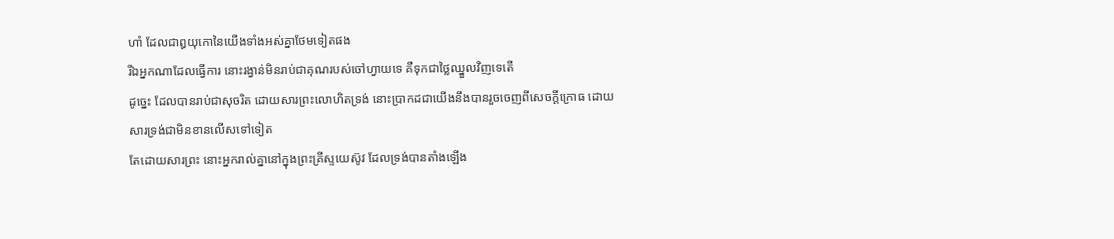ហាំ ដែលជាឰយុកោនៃយើងទាំងអស់គ្នាថែមទៀតផង
រីឯអ្នកណាដែលធ្វើការ នោះរង្វាន់មិនរាប់ជាគុណរបស់ចៅហ្វាយទេ គឺទុកជាថ្លៃឈ្នួលវិញទេតើ
ដូច្នេះ ដែលបានរាប់ជាសុចរិត ដោយសារព្រះលោហិតទ្រង់ នោះប្រាកដជាយើងនឹងបានរួចចេញពីសេចក្ដីក្រោធ ដោយសារទ្រង់ជាមិនខានលើសទៅទៀត
តែដោយសារព្រះ នោះអ្នករាល់គ្នានៅក្នុងព្រះគ្រីស្ទយេស៊ូវ ដែលទ្រង់បានតាំងឡើង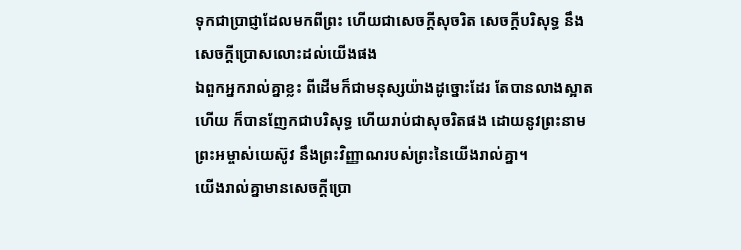ទុកជាប្រាជ្ញាដែលមកពីព្រះ ហើយជាសេចក្ដីសុចរិត សេចក្ដីបរិសុទ្ធ នឹងសេចក្ដីប្រោសលោះដល់យើងផង
ឯពួកអ្នករាល់គ្នាខ្លះ ពីដើមក៏ជាមនុស្សយ៉ាងដូច្នោះដែរ តែបានលាងស្អាតហើយ ក៏បានញែកជាបរិសុទ្ធ ហើយរាប់ជាសុចរិតផង ដោយនូវព្រះនាមព្រះអម្ចាស់យេស៊ូវ នឹងព្រះវិញ្ញាណរបស់ព្រះនៃយើងរាល់គ្នា។
យើងរាល់គ្នាមានសេចក្ដីប្រោ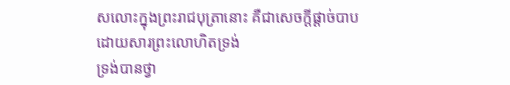សលោះក្នុងព្រះរាជបុត្រានោះ គឺជាសេចក្ដីផ្តាច់បាប ដោយសារព្រះលោហិតទ្រង់
ទ្រង់បានថ្វា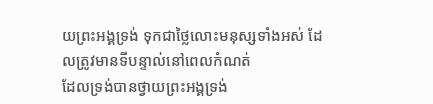យព្រះអង្គទ្រង់ ទុកជាថ្លៃលោះមនុស្សទាំងអស់ ដែលត្រូវមានទីបន្ទាល់នៅពេលកំណត់
ដែលទ្រង់បានថ្វាយព្រះអង្គទ្រង់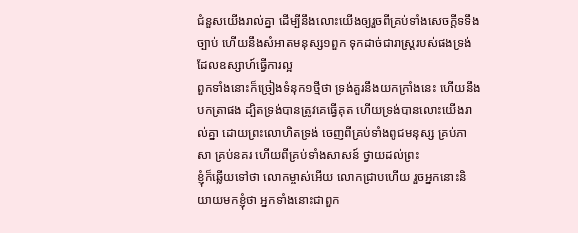ជំនួសយើងរាល់គ្នា ដើម្បីនឹងលោះយើងឲ្យរួចពីគ្រប់ទាំងសេចក្ដីទទឹងច្បាប់ ហើយនឹងសំអាតមនុស្ស១ពួក ទុកដាច់ជារាស្ត្ររបស់ផងទ្រង់ ដែលឧស្សាហ៍ធ្វើការល្អ
ពួកទាំងនោះក៏ច្រៀងទំនុក១ថ្មីថា ទ្រង់គួរនឹងយកក្រាំងនេះ ហើយនឹងបកត្រាផង ដ្បិតទ្រង់បានត្រូវគេធ្វើគុត ហើយទ្រង់បានលោះយើងរាល់គ្នា ដោយព្រះលោហិតទ្រង់ ចេញពីគ្រប់ទាំងពូជមនុស្ស គ្រប់ភាសា គ្រប់នគរ ហើយពីគ្រប់ទាំងសាសន៍ ថ្វាយដល់ព្រះ
ខ្ញុំក៏ឆ្លើយទៅថា លោកម្ចាស់អើយ លោកជ្រាបហើយ រួចអ្នកនោះនិយាយមកខ្ញុំថា អ្នកទាំងនោះជាពួក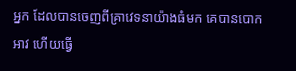អ្នក ដែលបានចេញពីគ្រាវេទនាយ៉ាងធំមក គេបានបោកអាវ ហើយធ្វើ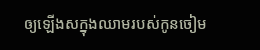ឲ្យឡើងសក្នុងឈាមរបស់កូនចៀម